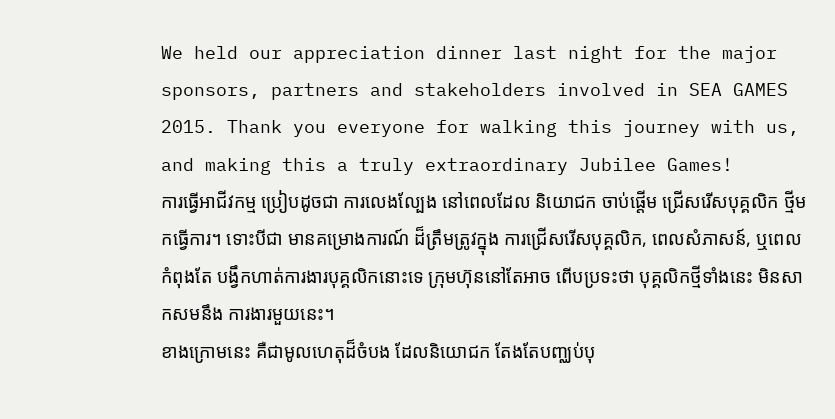We held our appreciation dinner last night for the major sponsors, partners and stakeholders involved in SEA GAMES 2015. Thank you everyone for walking this journey with us, and making this a truly extraordinary Jubilee Games!
ការធ្វើអាជីវកម្ម ប្រៀបដូចជា ការលេងល្បែង នៅពេលដែល និយោជក ចាប់ផ្ដើម ជ្រើសរើសបុគ្គលិក ថ្មីមកធ្វើការ។ ទោះបីជា មានគម្រោងការណ៍ ដ៏ត្រឹមត្រូវក្នុង ការជ្រើសរើសបុគ្គលិក, ពេលសំភាសន៍, ឬពេលកំពុងតែ បង្វឹកហាត់ការងារបុគ្គលិកនោះទេ ក្រុមហ៊ុននៅតែអាច ពើបប្រទះថា បុគ្គលិកថ្មីទាំងនេះ មិនសាកសមនឹង ការងារមួយនេះ។
ខាងក្រោមនេះ គឺជាមូលហេតុដ៏ចំបង ដែលនិយោជក តែងតែបញ្ឈប់បុ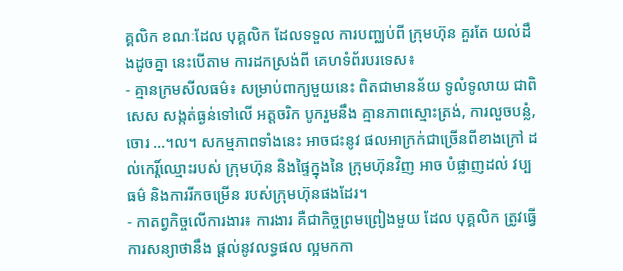គ្គលិក ខណៈដែល បុគ្គលិក ដែលទទួល ការបញ្ឈប់ពី ក្រុមហ៊ុន គួរតែ យល់ដឹងដូចគ្នា នេះបើតាម ការដកស្រង់ពី គេហទំព័របរទេស៖
- គ្មានក្រមសីលធម៌៖ សម្រាប់ពាក្យមួយនេះ ពិតជាមានន័យ ទូលំទូលាយ ជាពិសេស សង្កត់ធ្ងន់ទៅលើ អត្តចរិក បូករួមនឹង គ្មានភាពស្មោះត្រង់, ការលួចបន្លំ, ចោរ ...។ល។ សកម្មភាពទាំងនេះ អាចជះនូវ ផលអាក្រក់ជាច្រើនពីខាងក្រៅ ដល់កេរ្ដិ៍ឈ្មោះរបស់ ក្រុមហ៊ុន និងផ្ទៃក្នុងនៃ ក្រុមហ៊ុនវិញ អាច បំផ្លាញដល់ វប្បធម៌ និងការរីកចម្រើន របស់ក្រុមហ៊ុនផងដែរ។
- កាតព្វកិច្ចលើការងារ៖ ការងារ គឺជាកិច្ចព្រមព្រៀងមួយ ដែល បុគ្គលិក ត្រូវធ្វើការសន្យាថានឹង ផ្ដល់នូវលទ្ធផល ល្អមកកា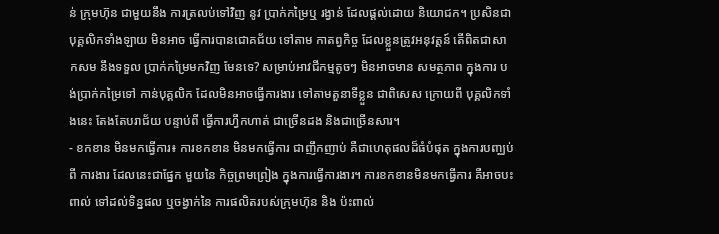ន់ ក្រុមហ៊ុន ជាមួយនឹង ការត្រលប់ទៅវិញ នូវ ប្រាក់កម្រៃឬ រង្វាន់ ដែលផ្ដល់ដោយ និយោជក។ ប្រសិនជា បុគ្គលិកទាំងឡាយ មិនអាច ធ្វើការបានជោគជ័យ ទៅតាម កាតព្វកិច្ច ដែលខ្លួនត្រូវអនុវត្ដន៍ តើពិតជាសាកសម នឹងទទួល ប្រាក់កម្រៃមកវិញ មែនទេ? សម្រាប់អាវជីកម្មតូចៗ មិនអាចមាន សមត្ថភាព ក្នុងការ បង់ប្រាក់កម្រៃទៅ កាន់បុគ្គលិក ដែលមិនអាចធ្វើការងារ ទៅតាមតួនាទីខ្លួន ជាពិសេស ក្រោយពី បុគ្គលិកទាំងនេះ តែងតែបរាជ័យ បន្ទាប់ពី ធ្វើការហ្វឹកហាត់ ជាច្រើនដង និងជាច្រើនសារ។
- ខកខាន មិនមកធ្វើការ៖ ការខកខាន មិនមកធ្វើការ ជាញឹកញាប់ គឺជាហេតុផលដ៏ធំបំផុត ក្នុងការបញ្ឈប់ពី ការងារ ដែលនេះជាផ្នែក មួយនៃ កិច្ចព្រមព្រៀង ក្នុងការធ្វើការងារ។ ការខកខានមិនមកធ្វើការ គឺអាចបះពាល់ ទៅដល់ទិន្នផល ឬចង្វាក់នៃ ការផលិតរបស់ក្រុមហ៊ុន និង ប៉ះពាល់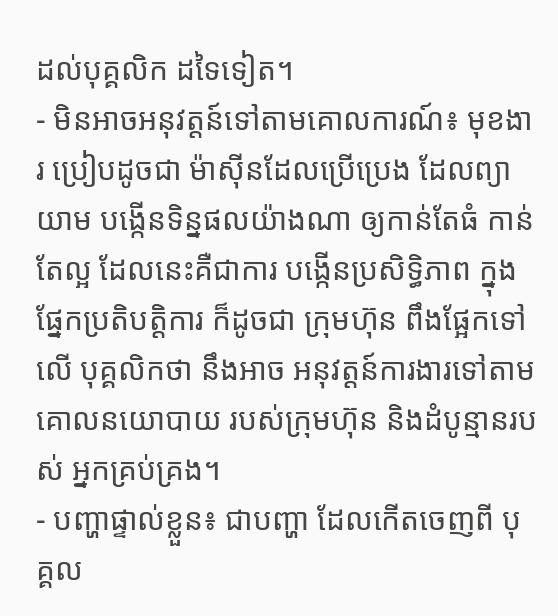ដល់បុគ្គលិក ដទៃទៀត។
- មិនអាចអនុវត្ដន៍ទៅតាមគោលការណ៍៖ មុខងារ ប្រៀបដូចជា ម៉ាស៊ីនដែលប្រើប្រេង ដែលព្យាយាម បង្កើនទិន្នផលយ៉ាងណា ឲ្យកាន់តែធំ កាន់តែល្អ ដែលនេះគឺជាការ បង្កើនប្រសិទ្ធិភាព ក្នុងផ្នែកប្រតិបត្ដិការ ក៏ដូចជា ក្រុមហ៊ុន ពឹងផ្អែកទៅលើ បុគ្គលិកថា នឹងអាច អនុវត្ដន៍ការងារទៅតាម គោលនយោបាយ របស់ក្រុមហ៊ុន និងដំបូន្មានរបស់ អ្នកគ្រប់គ្រង។
- បញ្ហាផ្ទាល់ខ្លួន៖ ជាបញ្ហា ដែលកើតចេញពី បុគ្គល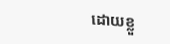ដោយខ្លួ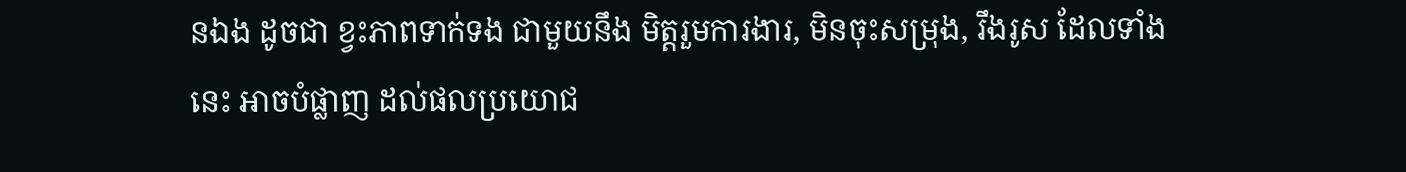នឯង ដូចជា ខ្វះភាពទាក់ទង ជាមួយនឹង មិត្ដរួមការងារ, មិនចុះសម្រុង, រឹងរូស ដែលទាំងនេះ អាចបំផ្លាញ ដល់ផលប្រយោជ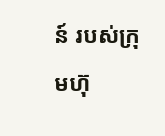ន៍ របស់ក្រុមហ៊ុ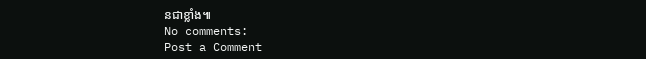នជាខ្លាំង៕
No comments:
Post a Comment